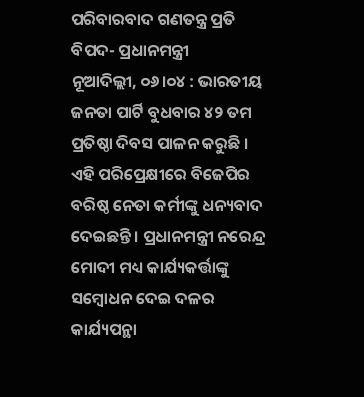ପରିବାରବାଦ ଗଣତନ୍ତ୍ର ପ୍ରତି ବିପଦ- ପ୍ରଧାନମନ୍ତ୍ରୀ
ନୂଆଦିଲ୍ଲୀ, ୦୬।୦୪ : ଭାରତୀୟ ଜନତା ପାର୍ଟି ବୁଧବାର ୪୨ ତମ ପ୍ରତିଷ୍ଠା ଦିବସ ପାଳନ କରୁଛି । ଏହି ପରିପ୍ରେକ୍ଷୀରେ ବିଜେପିର ବରିଷ୍ଠ ନେତା କର୍ମୀଙ୍କୁ ଧନ୍ୟବାଦ ଦେଇଛନ୍ତି । ପ୍ରଧାନମନ୍ତ୍ରୀ ନରେନ୍ଦ୍ର ମୋଦୀ ମଧ୍ୟ କାର୍ଯ୍ୟକର୍ତ୍ତାଙ୍କୁ ସମ୍ବୋଧନ ଦେଇ ଦଳର କାର୍ଯ୍ୟପନ୍ଥା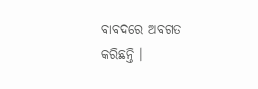ବାବଦରେ ଅବଗତ କରିଛନ୍ତି ।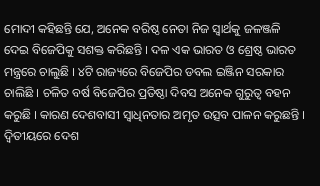ମୋଦୀ କହିଛନ୍ତି ଯେ, ଅନେକ ବରିଷ୍ଠ ନେତା ନିଜ ସ୍ୱାର୍ଥକୁ ଜଳଞ୍ଜଳି ଦେଇ ବିଜେପିକୁ ସଶକ୍ତ କରିଛନ୍ତି । ଦଳ ଏକ ଭାରତ ଓ ଶ୍ରେଷ୍ଠ ଭାରତ ମନ୍ତ୍ରରେ ଚାଲୁଛି । ୪ଟି ରାଜ୍ୟରେ ବିଜେପିର ଡବଲ ଇଞ୍ଜିନ ସରକାର ଚାଲିଛି । ଚଳିତ ବର୍ଷ ବିଜେପିର ପ୍ରତିଷ୍ଠା ଦିବସ ଅନେକ ଗୁରୁତ୍ୱ ବହନ କରୁଛି । କାରଣ ଦେଶବାସୀ ସ୍ୱାଧିନତାର ଅମୃତ ଉତ୍ସବ ପାଳନ କରୁଛନ୍ତି । ଦ୍ୱିତୀୟରେ ଦେଶ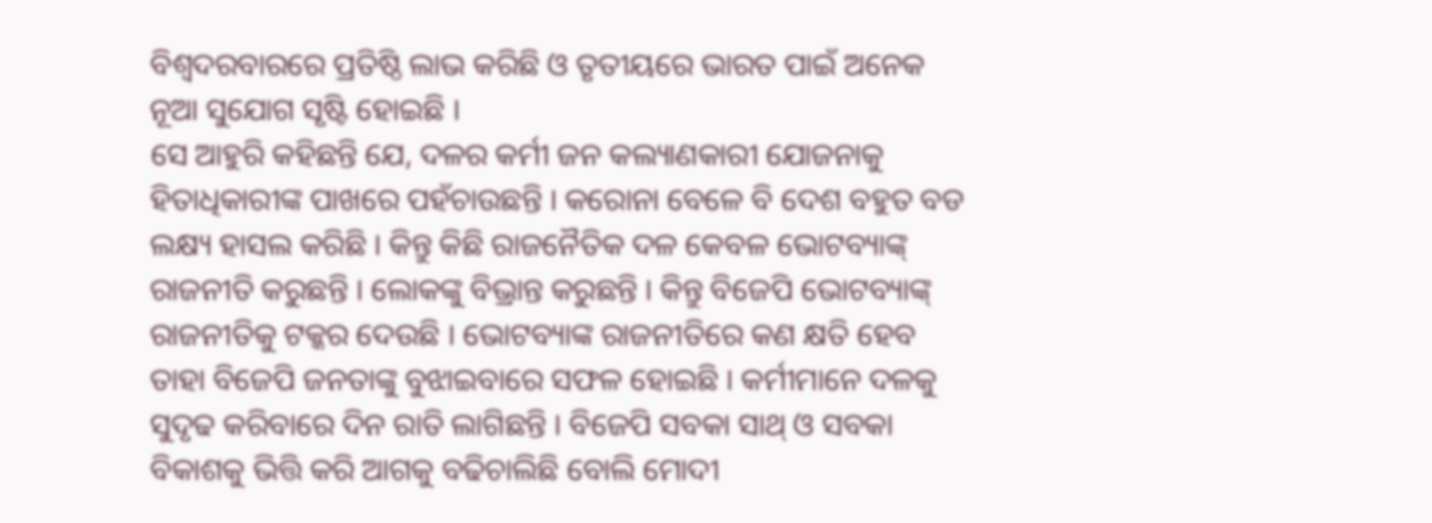ବିଶ୍ୱଦରବାରରେ ପ୍ରତିଷ୍ଠି ଲାଭ କରିଛି ଓ ତୃତୀୟରେ ଭାରତ ପାଇଁ ଅନେକ ନୂଆ ସୁଯୋଗ ସୃଷ୍ଟି ହୋଇଛି ।
ସେ ଆହୁରି କହିଛନ୍ତି ଯେ, ଦଳର କର୍ମୀ ଜନ କଲ୍ୟାଣକାରୀ ଯୋଜନାକୁ ହିତାଧିକାରୀଙ୍କ ପାଖରେ ପହଁଚାଉଛନ୍ତି । କରୋନା ବେଳେ ବି ଦେଶ ବହୁତ ବଡ ଲକ୍ଷ୍ୟ ହାସଲ କରିଛି । କିନ୍ତୁ କିଛି ରାଜନୈତିକ ଦଳ କେବଳ ଭୋଟବ୍ୟାଙ୍କ୍ ରାଜନୀତି କରୁଛନ୍ତି । ଲୋକଙ୍କୁ ବିଭ୍ରାନ୍ତ କରୁଛନ୍ତି । କିନ୍ତୁ ବିଜେପି ଭୋଟବ୍ୟାଙ୍କ୍ ରାଜନୀତିକୁ ଟକ୍କର ଦେଉଛି । ଭୋଟବ୍ୟାଙ୍କ ରାଜନୀତିରେ କଣ କ୍ଷତି ହେବ ତାହା ବିଜେପି ଜନତାଙ୍କୁ ବୁଝାଇବାରେ ସଫଳ ହୋଇଛି । କର୍ମୀମାନେ ଦଳକୁ ସୁଦୃଢ କରିବାରେ ଦିନ ରାତି ଲାଗିଛନ୍ତି । ବିଜେପି ସବକା ସାଥ୍ ଓ ସବକା ବିକାଶକୁ ଭିତ୍ତି କରି ଆଗକୁ ବଢିଚାଲିଛି ବୋଲି ମୋଦୀ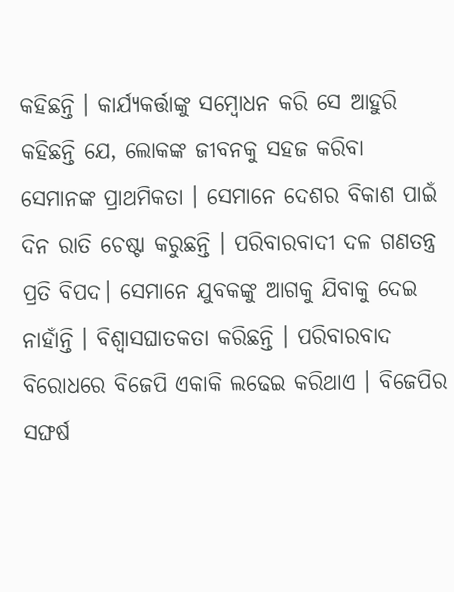କହିଛନ୍ତି । କାର୍ଯ୍ୟକର୍ତ୍ତାଙ୍କୁ ସମ୍ବୋଧନ କରି ସେ ଆହୁରି କହିଛନ୍ତି ଯେ, ଲୋକଙ୍କ ଜୀବନକୁ ସହଜ କରିବା ସେମାନଙ୍କ ପ୍ରାଥମିକତା । ସେମାନେ ଦେଶର ବିକାଶ ପାଇଁ ଦିନ ରାତି ଚେଷ୍ଟା କରୁଛନ୍ତି । ପରିବାରବାଦୀ ଦଳ ଗଣତନ୍ତ୍ର ପ୍ରତି ବିପଦ। ସେମାନେ ଯୁବକଙ୍କୁ ଆଗକୁ ଯିବାକୁ ଦେଇ ନାହାଁନ୍ତି । ବିଶ୍ୱାସଘାତକତା କରିଛନ୍ତି । ପରିବାରବାଦ ବିରୋଧରେ ବିଜେପି ଏକାକି ଲଢେଇ କରିଥାଏ । ବିଜେପିର ସଙ୍ଘର୍ଷ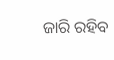ଜାରି ରହିବ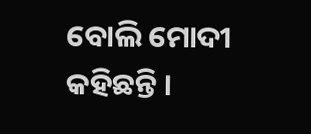ବୋଲି ମୋଦୀ କହିଛନ୍ତି ।